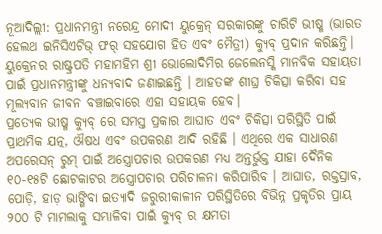ନୂଆଦିଲ୍ଲୀ: ପ୍ରଧାନମନ୍ତ୍ରୀ ନରେନ୍ଦ୍ର ମୋଦୀ ୟୁକ୍ରେନ୍ ସରକାରଙ୍କୁ ଚାରିଟି ଭୀଷ୍ମ (ଭାରତ ହେଲଥ ଇନିସିଏଟିଭ୍ ଫର୍ ସହଯୋଗ ହିତ ଏବଂ ମୈତ୍ରୀ) କ୍ୟୁବ୍ ପ୍ରଦାନ କରିଛନ୍ତି। ୟୁକ୍ରେନର ରାଷ୍ଟ୍ରପତି ମହାମହିମ ଶ୍ରୀ ଭୋଲୋଦିମିର ଜେଲେନସ୍କି ମାନବିକ ସହାୟତା ପାଇଁ ପ୍ରଧାନମନ୍ତ୍ରୀଙ୍କୁ ଧନ୍ୟବାଦ ଜଣାଇଛନ୍ତି । ଆହତଙ୍କ ଶୀଘ୍ର ଚିକିତ୍ସା କରିବା ସହ ମୂଲ୍ୟବାନ ଜୀବନ ବଞ୍ଚାଇବାରେ ଏହା ସହାୟକ ହେବ।
ପ୍ରତ୍ୟେକ ଭୀଷ୍ମ କ୍ୟୁବ୍ ରେ ସମସ୍ତ ପ୍ରକାର ଆଘାତ ଏବଂ ଚିକିତ୍ସା ପରିସ୍ଥିତି ପାଇଁ ପ୍ରାଥମିକ ଯତ୍ନ, ଔଷଧ ଏବଂ ଉପକରଣ ଆଦି ରହିଛି । ଏଥିରେ ଏକ ସାଧାରଣ ଅପରେସନ୍ ରୁମ୍ ପାଇଁ ଅସ୍ତ୍ରୋପଚାର ଉପକରଣ ମଧ୍ୟ ଅନ୍ତର୍ଭୁକ୍ତ ଯାହା ଦୈନିକ ୧୦-୧୫ଟି ଛୋଟକାଟର ଅସ୍ତ୍ରୋପଚାର ପରିଚାଳନା କରିପାରିବ । ଆଘାତ, ରକ୍ତସ୍ରାବ, ପୋଡ଼ି, ହାଡ଼ ଭାଙ୍ଗିବା ଇତ୍ୟାଦି ଜରୁରୀକାଳୀନ ପରିସ୍ଥିତିରେ ବିଭିନ୍ନ ପ୍ରକୃତିର ପ୍ରାୟ ୨୦୦ ଟି ମାମଲାକୁ ସମ୍ଭାଳିବା ପାଇଁ କ୍ୟୁବ୍ ର କ୍ଷମତା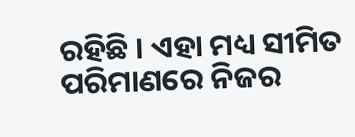ରହିଛି । ଏହା ମଧ୍ୟ ସୀମିତ ପରିମାଣରେ ନିଜର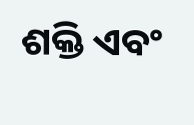ଶକ୍ତି ଏବଂ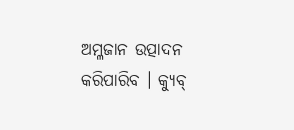ଅମ୍ଳଜାନ ଉତ୍ପାଦନ କରିପାରିବ । କ୍ୟୁବ୍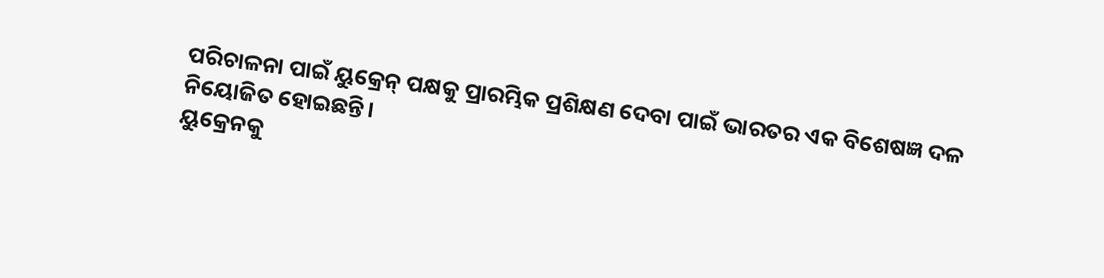ପରିଚାଳନା ପାଇଁ ୟୁକ୍ରେନ୍ ପକ୍ଷକୁ ପ୍ରାରମ୍ଭିକ ପ୍ରଶିକ୍ଷଣ ଦେବା ପାଇଁ ଭାରତର ଏକ ବିଶେଷଜ୍ଞ ଦଳ ନିୟୋଜିତ ହୋଇଛନ୍ତି।
ୟୁକ୍ରେନକୁ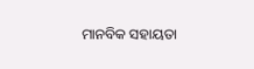ମାନବିକ ସହାୟତା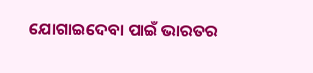ଯୋଗାଇଦେବା ପାଇଁ ଭାରତର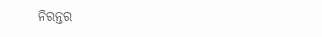ନିରନ୍ତର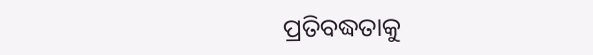ପ୍ରତିବଦ୍ଧତାକୁ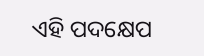ଏହି ପଦକ୍ଷେପ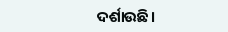ଦର୍ଶାଉଛି।